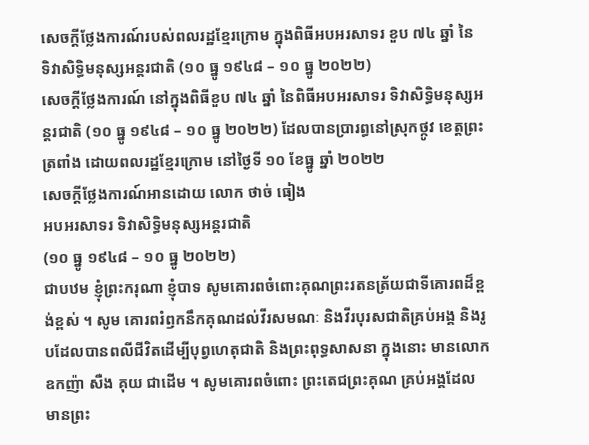សេចក្ដីថ្លែងការណ៍របស់ពលរដ្ឋខ្មែរក្រោម ក្នុងពិធីអបអរសាទរ ខួប ៧៤ ឆ្នាំ នៃ ទិវាសិទ្ធិមនុស្សអន្តរជាតិ (១០ ធ្នូ ១៩៤៨ – ១០ ធ្នូ ២០២២)
សេចក្ដីថ្លែងការណ៍ នៅក្នុងពិធីខួប ៧៤ ឆ្នាំ នៃពិធីអបអរសាទរ ទិវាសិទ្ធិមនុស្សអន្តរជាតិ (១០ ធ្នូ ១៩៤៨ – ១០ ធ្នូ ២០២២) ដែលបានប្រារព្ធនៅស្រុកថ្កូវ ខេត្តព្រះត្រពាំង ដោយពលរដ្ឋខ្មែរក្រោម នៅថ្ងៃទី ១០ ខែធ្នូ ឆ្នាំ ២០២២
សេចក្ដីថ្លែងការណ៍អានដោយ លោក ថាច់ ធៀង
អបអរសាទរ ទិវាសិទ្ធិមនុស្សអន្តរជាតិ
(១០ ធ្នូ ១៩៤៨ – ១០ ធ្នូ ២០២២)
ជាបឋម ខ្ញុំព្រះករុណា ខ្ញុំបាទ សូមគោរពចំពោះគុណព្រះរតនត្រ័យជាទីគោរពដ៏ខ្ពង់ខ្ពស់ ។ សូម គោរពរំឭកនឹកគុណដល់វីរសមណៈ និងវីរបុរសជាតិគ្រប់អង្គ និងរូបដែលបានពលីជីវិតដើម្បីបុព្វហេតុជាតិ និងព្រះពុទ្ធសាសនា ក្នុងនោះ មានលោកឧកញ៉ា សឺង គុយ ជាដើម ។ សូមគោរពចំពោះ ព្រះតេជព្រះគុណ គ្រប់អង្គដែលមានព្រះ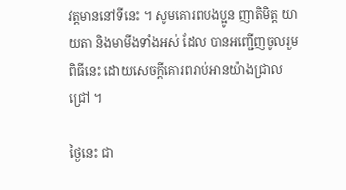វត្តមាននៅទីនេះ ។ សូមគោរពបងប្អូន ញាតិមិត្ត យាយតា និងមាមីងទាំងអស់ ដែល បានអញ្ជើញចូលរួមពិធីនេះ ដោយសេចក្ដីគោរពរាប់អានយ៉ាងជ្រាលជ្រៅ ។

ថ្ងៃនេះ ជា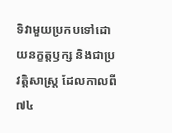ទិវាមួយប្រកបទៅដោយនក្ខត្តឫក្ស និងជាប្រវត្តិសាស្ត្រ ដែលកាលពី ៧៤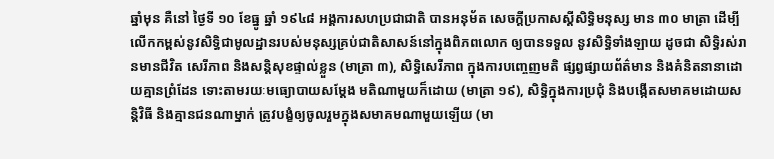ឆ្នាំមុន គឺនៅ ថ្ងៃទី ១០ ខែធ្នូ ឆ្នាំ ១៩៤៨ អង្គការសហប្រជាជាតិ បានអនុម័ត សេចក្ដីប្រកាសស្ដីសិទ្ធិមនុស្ស មាន ៣០ មាត្រា ដើម្បីលើកកម្ពស់នូវសិទ្ធិជាមូលដ្ឋានរបស់មនុស្សគ្រប់ជាតិសាសន៍នៅក្នុងពិភពលោក ឲ្យបានទទួល នូវសិទ្ធិទាំងឡាយ ដូចជា សិទ្ធិរស់រានមានជីវិត សេរីភាព និងសន្តិសុខផ្ទាល់ខ្លួន (មាត្រា ៣), សិទ្ធិសេរីភាព ក្នុងការបញ្ចេញមតិ ផ្សព្វផ្សាយព័ត៌មាន និងគំនិតនានាដោយគ្មានព្រំដែន ទោះតាមរយៈមធ្យោបាយសម្ដែង មតិណាមួយក៏ដោយ (មាត្រា ១៩), សិទ្ធិក្នុងការប្រជុំ និងបង្កើតសមាគមដោយសន្តិវិធី និងគ្មានជនណាម្នាក់ ត្រូវបង្ខំឲ្យចូលរួមក្នុងសមាគមណាមួយឡើយ (មា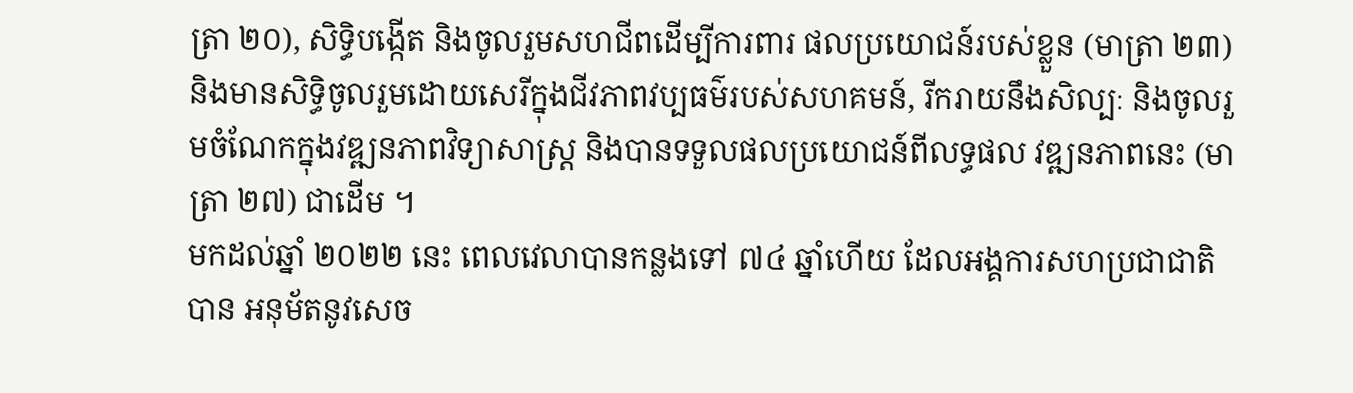ត្រា ២០), សិទ្ធិបង្កើត និងចូលរួមសហជីពដើម្បីការពារ ផលប្រយោជន៍របស់ខ្លួន (មាត្រា ២៣) និងមានសិទ្ធិចូលរួមដោយសេរីក្នុងជីវភាពវប្បធម៌របស់សហគមន៍, រីករាយនឹងសិល្បៈ និងចូលរួមចំណែកក្នុងវឌ្ឍនភាពវិទ្យាសាស្ត្រ និងបានទទួលផលប្រយោជន៍ពីលទ្ធផល វឌ្ឍនភាពនេះ (មាត្រា ២៧) ជាដើម ។
មកដល់ឆ្នាំ ២០២២ នេះ ពេលវេលាបានកន្លងទៅ ៧៤ ឆ្នាំហើយ ដែលអង្គការសហប្រជាជាតិ បាន អនុម័តនូវសេច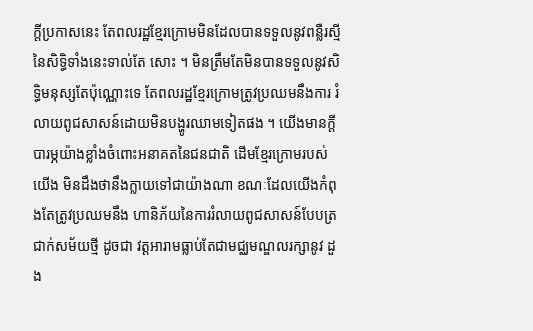ក្ដីប្រកាសនេះ តែពលរដ្ឋខ្មែរក្រោមមិនដែលបានទទួលនូវពន្លឺរស្មីនៃសិទ្ធិទាំងនេះទាល់តែ សោះ ។ មិនត្រឹមតែមិនបានទទួលនូវសិទ្ធិមនុស្សតែប៉ុណ្ណោះទេ តែពលរដ្ឋខ្មែរក្រោមត្រូវប្រឈមនឹងការ រំលាយពូជសាសន៍ដោយមិនបង្ហូរឈាមទៀតផង ។ យើងមានក្ដីបារម្ភយ៉ាងខ្លាំងចំពោះអនាគតនៃជនជាតិ ដើមខ្មែរក្រោមរបស់យើង មិនដឹងថានឹងក្លាយទៅជាយ៉ាងណា ខណៈដែលយើងកំពុងតែត្រូវប្រឈមនឹង ហានិភ័យនៃការរំលាយពូជសាសន៍បែបត្រជាក់សម័យថ្មី ដូចជា វត្តអារាមធ្លាប់តែជាមជ្ឈមណ្ឌលរក្សានូវ ដួង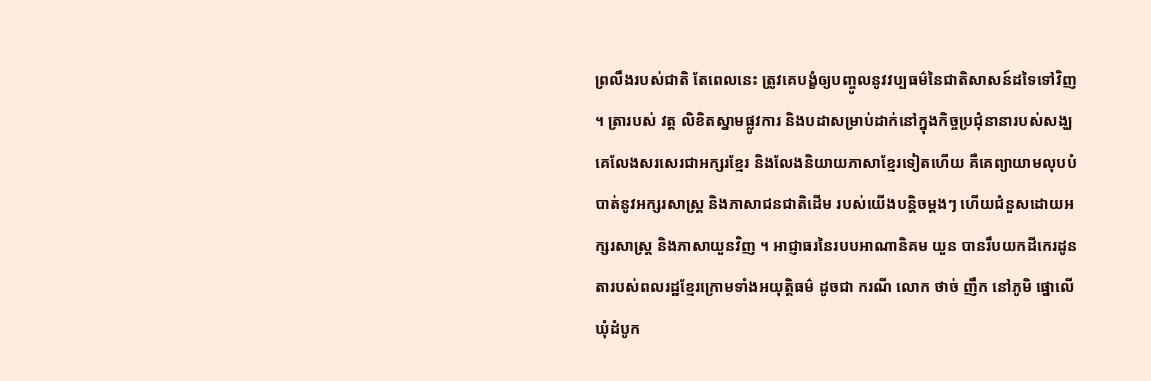ព្រលឹងរបស់ជាតិ តែពេលនេះ ត្រូវគេបង្ខំឲ្យបញ្ចូលនូវវប្បធម៌នៃជាតិសាសន៍ដទៃទៅវិញ ។ ត្រារបស់ វត្ត លិខិតស្នាមផ្លូវការ និងបដាសម្រាប់ដាក់នៅក្នុងកិច្ចប្រជុំនានារបស់សង្ឃ គេលែងសរសេរជាអក្សរខ្មែរ និងលែងនិយាយភាសាខ្មែរទៀតហើយ គឺគេព្យាយាមលុបបំបាត់នូវអក្សរសាស្ត្រ និងភាសាជនជាតិដើម របស់យើងបន្តិចម្ដងៗ ហើយជំនួសដោយអក្សរសាស្ត្រ និងភាសាយួនវិញ ។ អាជ្ញាធរនៃរបបអាណានិគម យួន បានរឹបយកដីកេរដូនតារបស់ពលរដ្ឋខ្មែរក្រោមទាំងអយុត្តិធម៌ ដូចជា ករណី លោក ថាច់ ញឹក នៅភូមិ ផ្នោលើ ឃុំដំបូក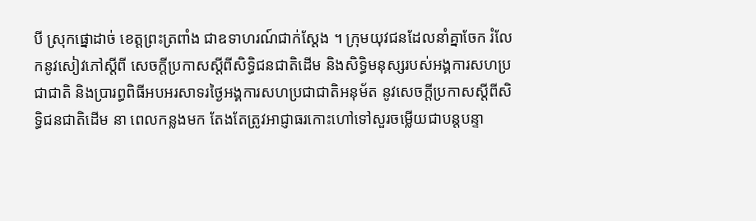បី ស្រុកផ្នោដាច់ ខេត្តព្រះត្រពាំង ជាឧទាហរណ៍ជាក់ស្ដែង ។ ក្រុមយុវជនដែលនាំគ្នាចែក រំលែកនូវសៀវភៅស្ដីពី សេចក្ដីប្រកាសស្ដីពីសិទ្ធិជនជាតិដើម និងសិទ្ធិមនុស្សរបស់អង្គការសហប្រជាជាតិ និងប្រារព្ធពិធីអបអរសាទរថ្ងៃអង្គការសហប្រជាជាតិអនុម័ត នូវសេចក្ដីប្រកាសស្ដីពីសិទ្ធិជនជាតិដើម នា ពេលកន្លងមក តែងតែត្រូវអាជ្ញាធរកោះហៅទៅសួរចម្លើយជាបន្តបន្ទា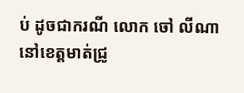ប់ ដូចជាករណី លោក ចៅ លីណា នៅខេត្តមាត់ជ្រូ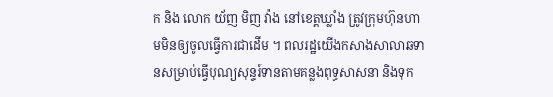ក និង លោក យ័ញ មិញ វ៉ាង នៅខេត្តឃ្លាំង ត្រូវក្រុមហ៊ុនហាមមិនឲ្យចូលធ្វើការជាដើម ។ ពលរដ្ឋយើងកសាងសាលាឆទានសម្រាប់ធ្វើបុណ្យសុន្ទរ៍ទានតាមគន្លងពុទ្ធសាសនា និងទុក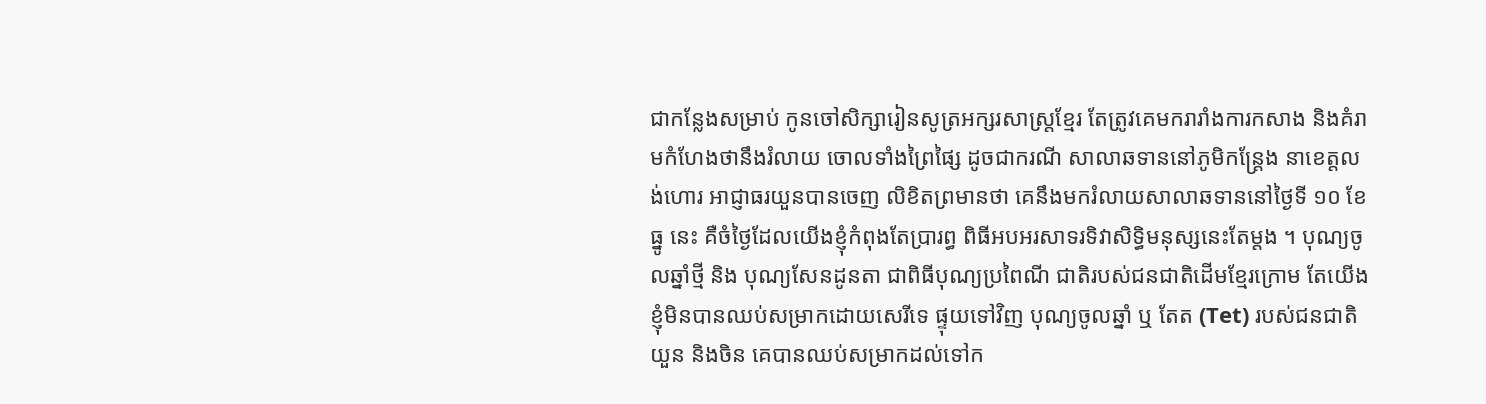ជាកន្លែងសម្រាប់ កូនចៅសិក្សារៀនសូត្រអក្សរសាស្រ្តខ្មែរ តែត្រូវគេមករារាំងការកសាង និងគំរាមកំហែងថានឹងរំលាយ ចោលទាំងព្រៃផ្សៃ ដូចជាករណី សាលាឆទាននៅភូមិកន្ត្រែង នាខេត្តលង់ហោរ អាជ្ញាធរយួនបានចេញ លិខិតព្រមានថា គេនឹងមករំលាយសាលាឆទាននៅថ្ងៃទី ១០ ខែធ្នូ នេះ គឺចំថ្ងៃដែលយើងខ្ញុំកំពុងតែប្រារព្ធ ពិធីអបអរសាទរទិវាសិទ្ធិមនុស្សនេះតែម្ដង ។ បុណ្យចូលឆ្នាំថ្មី និង បុណ្យសែនដូនតា ជាពិធីបុណ្យប្រពៃណី ជាតិរបស់ជនជាតិដើមខ្មែរក្រោម តែយើងខ្ញុំមិនបានឈប់សម្រាកដោយសេរីទេ ផ្ទុយទៅវិញ បុណ្យចូលឆ្នាំ ឬ តែត (Tet) របស់ជនជាតិយួន និងចិន គេបានឈប់សម្រាកដល់ទៅក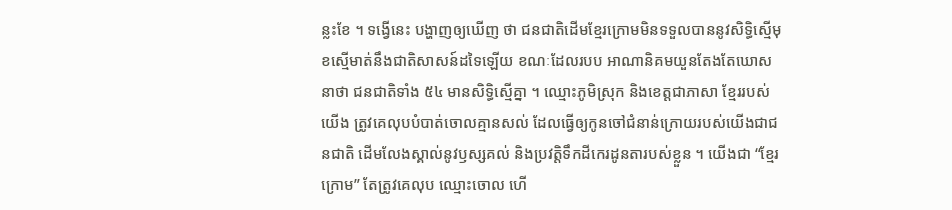ន្លះខែ ។ ទង្វើនេះ បង្ហាញឲ្យឃើញ ថា ជនជាតិដើមខ្មែរក្រោមមិនទទួលបាននូវសិទ្ធិស្មើមុខស្មើមាត់នឹងជាតិសាសន៍ដទៃឡើយ ខណៈដែលរបប អាណានិគមយួនតែងតែឃោសនាថា ជនជាតិទាំង ៥៤ មានសិទ្ធិស្មើគ្នា ។ ឈ្មោះភូមិស្រុក និងខេត្តជាភាសា ខ្មែររបស់យើង ត្រូវគេលុបបំបាត់ចោលគ្មានសល់ ដែលធ្វើឲ្យកូនចៅជំនាន់ក្រោយរបស់យើងជាជនជាតិ ដើមលែងស្គាល់នូវឫស្សគល់ និងប្រវត្តិទឹកដីកេរដូនតារបស់ខ្លួន ។ យើងជា “ខ្មែរក្រោម” តែត្រូវគេលុប ឈ្មោះចោល ហើ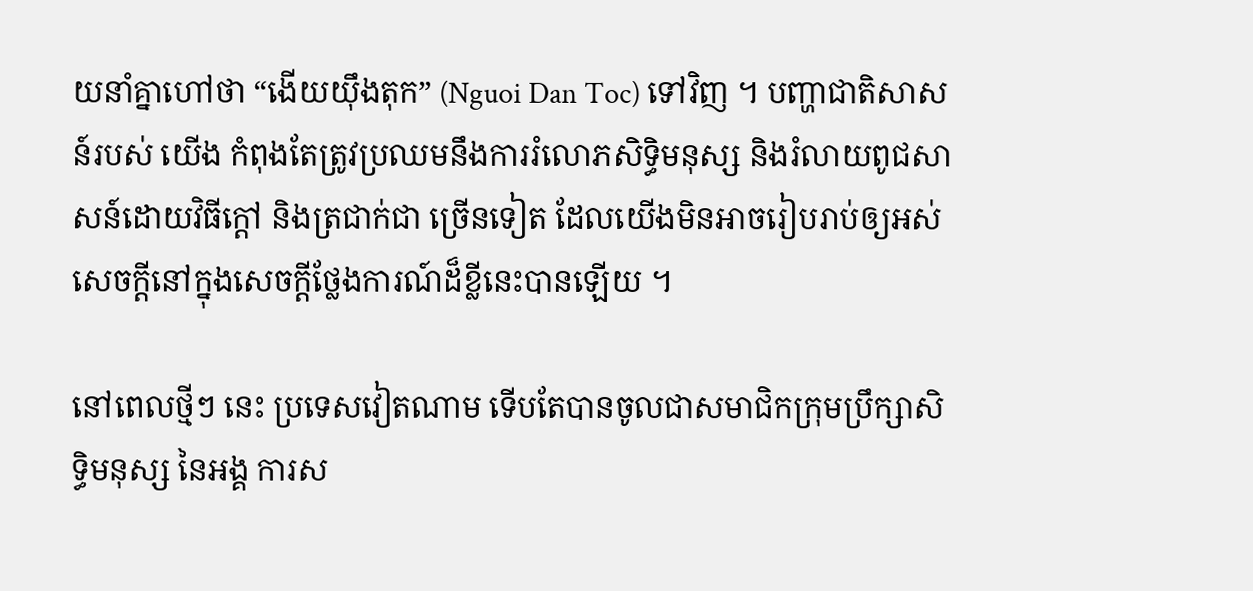យនាំគ្នាហៅថា “ងើយយ៉ឹងតុក” (Nguoi Dan Toc) ទៅវិញ ។ បញ្ហាជាតិសាសន៍របស់ យើង កំពុងតែត្រូវប្រឈមនឹងការរំលោភសិទ្ធិមនុស្ស និងរំលាយពូជសាសន៍ដោយវិធីក្ដៅ និងត្រជាក់ជា ច្រើនទៀត ដែលយើងមិនអាចរៀបរាប់ឲ្យអស់សេចក្ដីនៅក្នុងសេចក្ដីថ្លែងការណ៍ដ៏ខ្លីនេះបានឡើយ ។

នៅពេលថ្មីៗ នេះ ប្រទេសវៀតណាម ទើបតែបានចូលជាសមាជិកក្រុមប្រឹក្សាសិទ្ធិមនុស្ស នៃអង្គ ការស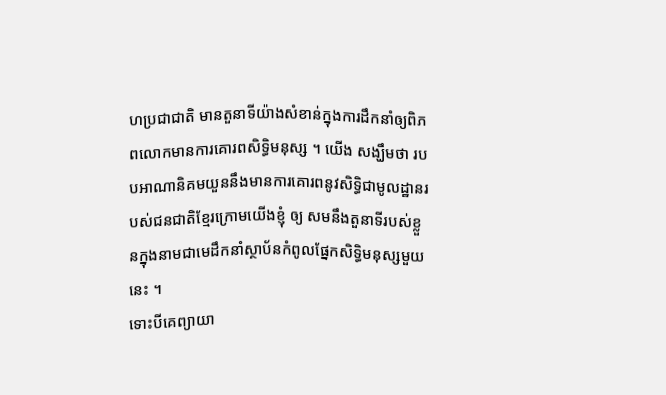ហប្រជាជាតិ មានតួនាទីយ៉ាងសំខាន់ក្នុងការដឹកនាំឲ្យពិភពលោកមានការគោរពសិទ្ធិមនុស្ស ។ យើង សង្ឃឹមថា របបអាណានិគមយួននឹងមានការគោរពនូវសិទ្ធិជាមូលដ្ឋានរបស់ជនជាតិខ្មែរក្រោមយើងខ្ញុំ ឲ្យ សមនឹងតួនាទីរបស់ខ្លួនក្នុងនាមជាមេដឹកនាំស្ថាប័នកំពូលផ្នែកសិទ្ធិមនុស្សមួយនេះ ។
ទោះបីគេព្យាយា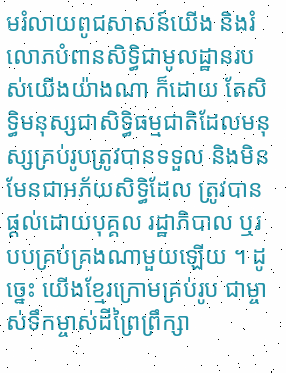មរំលាយពូជសាសន៍យើង និងរំលោភបំពានសិទ្ធិជាមូលដ្ឋានរបស់យើងយ៉ាងណា ក៏ដោយ តែសិទ្ធិមនុស្សជាសិទ្ធិធម្មជាតិដែលមនុស្សគ្រប់រូបត្រូវបានទទួល និងមិនមែនជាអភ័យសិទ្ធិដែល ត្រូវបានផ្ដល់ដោយបុគ្គល រដ្ឋាភិបាល ឬរបបគ្រប់គ្រងណាមួយឡើយ ។ ដូច្នេះ យើងខ្មែរក្រោមគ្រប់រូប ជាម្ចាស់ទឹកម្ចាស់ដីព្រៃព្រឹក្សា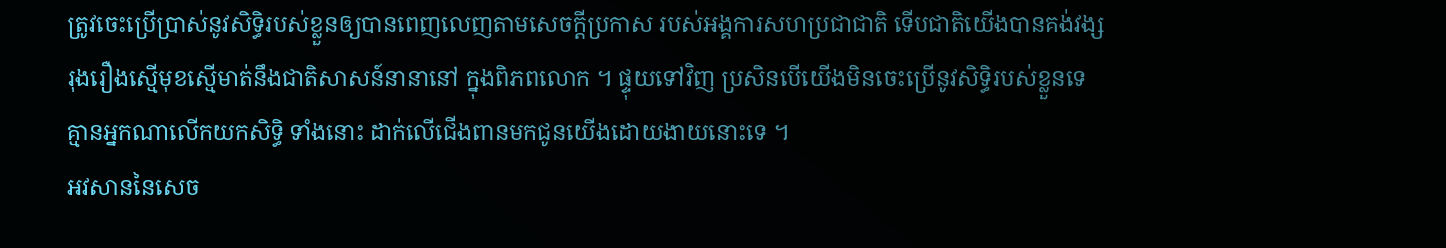ត្រូវចេះប្រើប្រាស់នូវសិទ្ធិរបស់ខ្លួនឲ្យបានពេញលេញតាមសេចក្ដីប្រកាស របស់អង្គការសហប្រជាជាតិ ទើបជាតិយើងបានគង់វង្សរុងរឿងស្មើមុខស្មើមាត់នឹងជាតិសាសន៍នានានៅ ក្នុងពិភពលោក ។ ផ្ទុយទៅវិញ ប្រសិនបើយើងមិនចេះប្រើនូវសិទ្ធិរបស់ខ្លួនទេ គ្មានអ្នកណាលើកយកសិទ្ធិ ទាំងនោះ ដាក់លើជើងពានមកជូនយើងដោយងាយនោះទេ ។
អវសាននៃសេច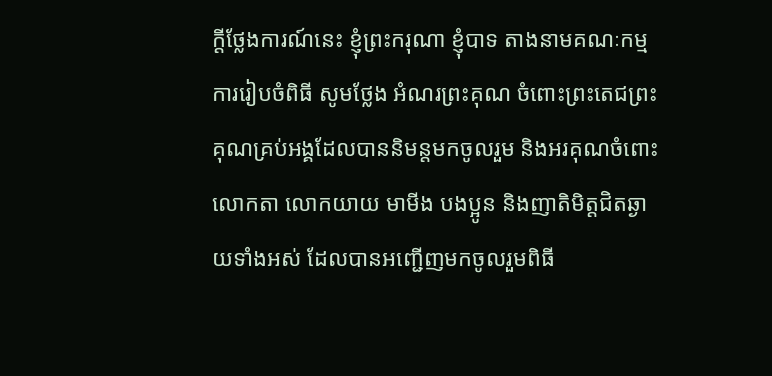ក្ដីថ្លែងការណ៍នេះ ខ្ញុំព្រះករុណា ខ្ញុំបាទ តាងនាមគណៈកម្មការរៀបចំពិធី សូមថ្លែង អំណរព្រះគុណ ចំពោះព្រះតេជព្រះគុណគ្រប់អង្គដែលបាននិមន្តមកចូលរួម និងអរគុណចំពោះលោកតា លោកយាយ មាមីង បងប្អូន និងញាតិមិត្តជិតឆ្ងាយទាំងអស់ ដែលបានអញ្ជើញមកចូលរួមពិធី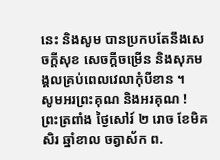នេះ និងសូម បានប្រកបតែនឹងសេចក្ដីសុខ សេចក្ដីចម្រើន និងសុភមង្គលគ្រប់ពេលវេលាកុំបីខាន ។
សូមអរព្រះគុណ និងអរគុណ !
ព្រះត្រពាំង ថ្ងៃសៅរ៍ ២ រោច ខែមិគសិរ ឆ្នាំខាល ចត្វាស័ក ព.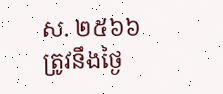ស. ២៥៦៦
ត្រូវនឹងថ្ងៃ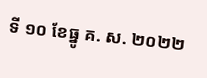ទី ១០ ខែធ្នូ គ. ស. ២០២២